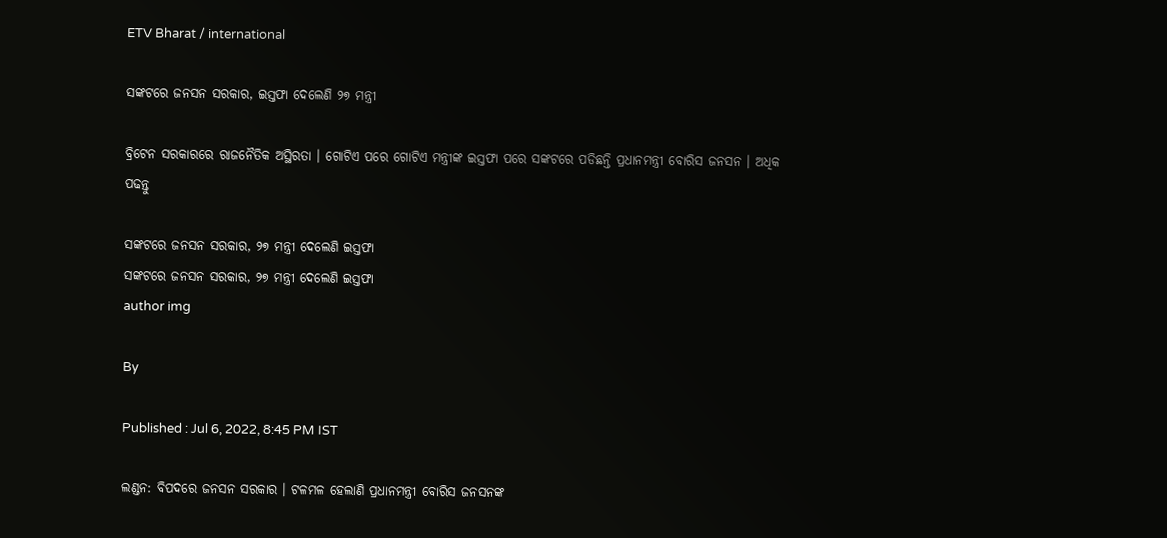ETV Bharat / international

ସଙ୍କଟରେ ଜନସନ ସରକାର, ଇସ୍ତଫା ଦେଲେଣି ୨୭ ମନ୍ତ୍ରୀ

ବ୍ରିଟେନ ସରକାରରେ ରାଜନୈତିକ ଅସ୍ଥିରତା । ଗୋଟିଏ ପରେ ଗୋଟିଏ ମନ୍ତ୍ରୀଙ୍କ ଇସ୍ତଫା ପରେ ସଙ୍କଟରେ ପଡିଛନ୍ତି ପ୍ରଧାନମନ୍ତ୍ରୀ ବୋରିସ ଜନସନ । ଅଧିକ ପଢନ୍ତୁ

ସଙ୍କଟରେ ଜନସନ ସରକାର, ୨୭ ମନ୍ତ୍ରୀ ଦେଲେଣି ଇସ୍ତଫା
ସଙ୍କଟରେ ଜନସନ ସରକାର, ୨୭ ମନ୍ତ୍ରୀ ଦେଲେଣି ଇସ୍ତଫା
author img

By

Published : Jul 6, 2022, 8:45 PM IST

ଲଣ୍ଡନ: ବିପଦରେ ଜନସନ ସରକାର । ଟଳମଳ ହେଲାଣି ପ୍ରଧାନମନ୍ତ୍ରୀ ବୋରିସ ଜନସନଙ୍କ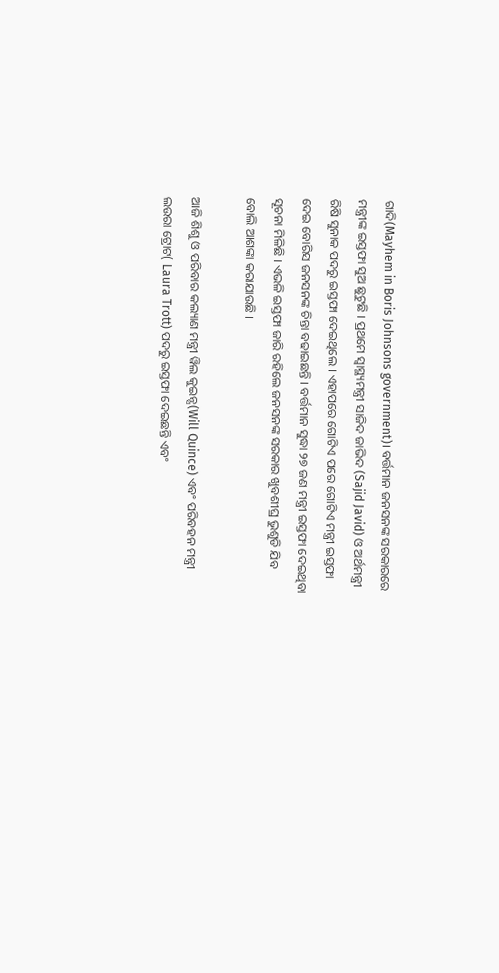ଗାଦି(Mayhem in Boris Johnsons government)। ବର୍ତ୍ତମାନ ଜନସନଙ୍କ ସରକାରରେ ମନ୍ତ୍ରୀଙ୍କ ଇସ୍ତଫା ସୁଅ ଛୁଟୁଛି । ପ୍ରଥମେ ସ୍ବାସ୍ଥ୍ୟମନ୍ତ୍ରୀ ସାଜିଦ ଜାଭିଦ (Sajid Javid) ଓ ଅର୍ଥମନ୍ତ୍ରୀ ରିଷି ସୁନାକ ପଦରୁ ଇସ୍ତଫା ଦେଇଥିଲେ । ଏହାପରେ ଗୋଟିଏ ପରେ ଗୋଟିଏ ମନ୍ତ୍ରୀ ଇସ୍ତଫା ଦେଇ ବୋରିସ ଜନସନଙ୍କ ଚିନ୍ତା ବଢାଇଛନ୍ତି । ବର୍ତ୍ତମାନ ସୁଦ୍ଧା ୨୭ ଜଣ ମନ୍ତ୍ରୀ ଇସ୍ତଫା ଦେଇଥିବା ସୂଚନା ମିଳିଛି । ଏଭଳି ଇସ୍ତଫା ଜାରି ରହିଲେ ଜନସନଙ୍କ ସରକାର ଖୁବଶୀଘ୍ର ଭୁଶୁଡି ଯିବ ବୋଲି ଆଶଙ୍କା କରାଯାଉଛି ।

ଆଜି ଶିଶୁ ଓ ପରିବାର କଲ୍ୟାଣ ମନ୍ତ୍ରୀ ୱିଲ କୁଇନ୍ସ(Will Quince) ଏବଂ ପରିବହନ ମନ୍ତ୍ରୀ ଲଉରା ଟ୍ରୋଟ( Laura Trott) ପଦରୁ ଇସ୍ତଫା ଦେଇଛନ୍ତି ଏବଂ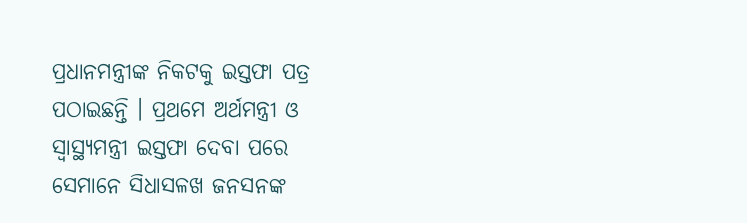ପ୍ରଧାନମନ୍ତ୍ରୀଙ୍କ ନିକଟକୁ ଇସ୍ତଫା ପତ୍ର ପଠାଇଛନ୍ତି । ପ୍ରଥମେ ଅର୍ଥମନ୍ତ୍ରୀ ଓ ସ୍ବାସ୍ଥ୍ୟମନ୍ତ୍ରୀ ଇସ୍ତଫା ଦେବା ପରେ ସେମାନେ ସିଧାସଳଖ ଜନସନଙ୍କ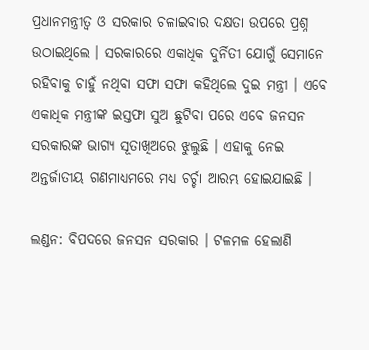ପ୍ରଧାନମନ୍ତ୍ରୀତ୍ବ ଓ ସରକାର ଚଳାଇବାର ଦକ୍ଷତା ଉପରେ ପ୍ରଶ୍ନ ଉଠାଇଥିଲେ । ସରକାରରେ ଏକାଧିକ ଦୁର୍ନିତୀ ଯୋଗୁଁ ସେମାନେ ରହିବାକୁ ଚାହୁଁ ନଥିବା ସଫା ସଫା କହିଥିଲେ ଦୁଇ ମନ୍ତ୍ରୀ । ଏବେ ଏକାଧିକ ମନ୍ତ୍ରୀଙ୍କ ଇସ୍ତଫା ସୁଅ ଛୁଟିବା ପରେ ଏବେ ଜନସନ ସରକାରଙ୍କ ଭାଗ୍ୟ ସୂତାଖିଅରେ ଝୁଲୁଛି । ଏହାକୁ ନେଇ ଅନ୍ତର୍ଜାତୀୟ ଗଣମାଧ୍ୟମରେ ମଧ୍ୟ ଚର୍ଚ୍ଚା ଆରମ୍ଭ ହୋଇଯାଇଛି ।

ଲଣ୍ଡନ: ବିପଦରେ ଜନସନ ସରକାର । ଟଳମଳ ହେଲାଣି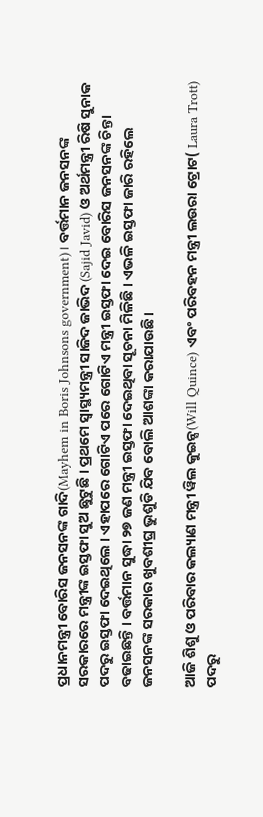ପ୍ରଧାନମନ୍ତ୍ରୀ ବୋରିସ ଜନସନଙ୍କ ଗାଦି(Mayhem in Boris Johnsons government)। ବର୍ତ୍ତମାନ ଜନସନଙ୍କ ସରକାରରେ ମନ୍ତ୍ରୀଙ୍କ ଇସ୍ତଫା ସୁଅ ଛୁଟୁଛି । ପ୍ରଥମେ ସ୍ବାସ୍ଥ୍ୟମନ୍ତ୍ରୀ ସାଜିଦ ଜାଭିଦ (Sajid Javid) ଓ ଅର୍ଥମନ୍ତ୍ରୀ ରିଷି ସୁନାକ ପଦରୁ ଇସ୍ତଫା ଦେଇଥିଲେ । ଏହାପରେ ଗୋଟିଏ ପରେ ଗୋଟିଏ ମନ୍ତ୍ରୀ ଇସ୍ତଫା ଦେଇ ବୋରିସ ଜନସନଙ୍କ ଚିନ୍ତା ବଢାଇଛନ୍ତି । ବର୍ତ୍ତମାନ ସୁଦ୍ଧା ୨୭ ଜଣ ମନ୍ତ୍ରୀ ଇସ୍ତଫା ଦେଇଥିବା ସୂଚନା ମିଳିଛି । ଏଭଳି ଇସ୍ତଫା ଜାରି ରହିଲେ ଜନସନଙ୍କ ସରକାର ଖୁବଶୀଘ୍ର ଭୁଶୁଡି ଯିବ ବୋଲି ଆଶଙ୍କା କରାଯାଉଛି ।

ଆଜି ଶିଶୁ ଓ ପରିବାର କଲ୍ୟାଣ ମନ୍ତ୍ରୀ ୱିଲ କୁଇନ୍ସ(Will Quince) ଏବଂ ପରିବହନ ମନ୍ତ୍ରୀ ଲଉରା ଟ୍ରୋଟ( Laura Trott) ପଦରୁ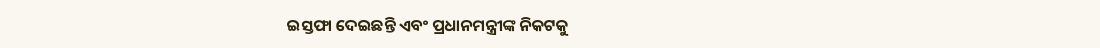ଇସ୍ତଫା ଦେଇଛନ୍ତି ଏବଂ ପ୍ରଧାନମନ୍ତ୍ରୀଙ୍କ ନିକଟକୁ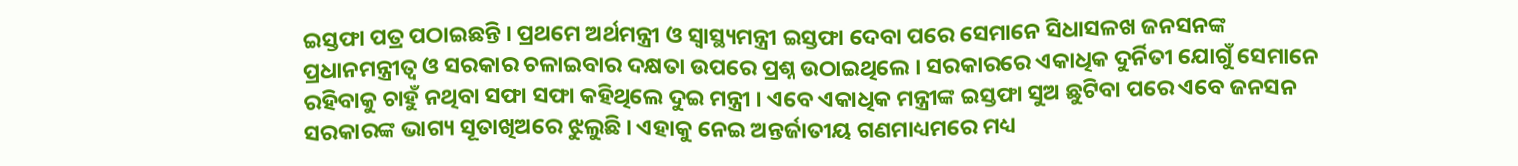ଇସ୍ତଫା ପତ୍ର ପଠାଇଛନ୍ତି । ପ୍ରଥମେ ଅର୍ଥମନ୍ତ୍ରୀ ଓ ସ୍ବାସ୍ଥ୍ୟମନ୍ତ୍ରୀ ଇସ୍ତଫା ଦେବା ପରେ ସେମାନେ ସିଧାସଳଖ ଜନସନଙ୍କ ପ୍ରଧାନମନ୍ତ୍ରୀତ୍ବ ଓ ସରକାର ଚଳାଇବାର ଦକ୍ଷତା ଉପରେ ପ୍ରଶ୍ନ ଉଠାଇଥିଲେ । ସରକାରରେ ଏକାଧିକ ଦୁର୍ନିତୀ ଯୋଗୁଁ ସେମାନେ ରହିବାକୁ ଚାହୁଁ ନଥିବା ସଫା ସଫା କହିଥିଲେ ଦୁଇ ମନ୍ତ୍ରୀ । ଏବେ ଏକାଧିକ ମନ୍ତ୍ରୀଙ୍କ ଇସ୍ତଫା ସୁଅ ଛୁଟିବା ପରେ ଏବେ ଜନସନ ସରକାରଙ୍କ ଭାଗ୍ୟ ସୂତାଖିଅରେ ଝୁଲୁଛି । ଏହାକୁ ନେଇ ଅନ୍ତର୍ଜାତୀୟ ଗଣମାଧ୍ୟମରେ ମଧ୍ୟ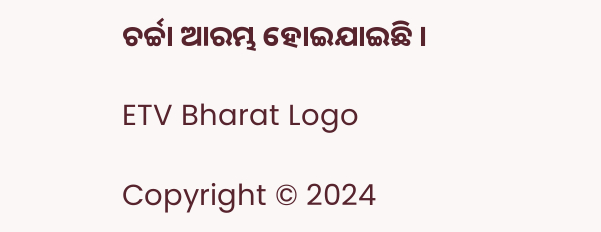ଚର୍ଚ୍ଚା ଆରମ୍ଭ ହୋଇଯାଇଛି ।

ETV Bharat Logo

Copyright © 2024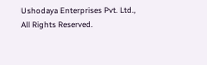Ushodaya Enterprises Pvt. Ltd., All Rights Reserved.